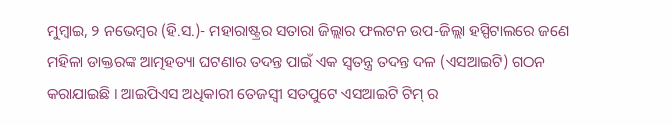ମୁମ୍ବାଇ, ୨ ନଭେମ୍ବର (ହି.ସ.)- ମହାରାଷ୍ଟ୍ରର ସତାରା ଜିଲ୍ଲାର ଫଲଟନ ଉପ-ଜିଲ୍ଲା ହସ୍ପିଟାଲରେ ଜଣେ ମହିଳା ଡାକ୍ତରଙ୍କ ଆତ୍ମହତ୍ୟା ଘଟଣାର ତଦନ୍ତ ପାଇଁ ଏକ ସ୍ୱତନ୍ତ୍ର ତଦନ୍ତ ଦଳ (ଏସଆଇଟି) ଗଠନ କରାଯାଇଛି । ଆଇପିଏସ ଅଧିକାରୀ ତେଜସ୍ୱୀ ସତପୁଟେ ଏସଆଇଟି ଟିମ୍ ର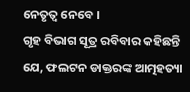ନେତୃତ୍ୱ ନେବେ ।
ଗୃହ ବିଭାଗ ସୂତ୍ର ରବିବାର କହିଛନ୍ତି ଯେ, ଫଲଟନ ଡାକ୍ତରଙ୍କ ଆତ୍ମହତ୍ୟା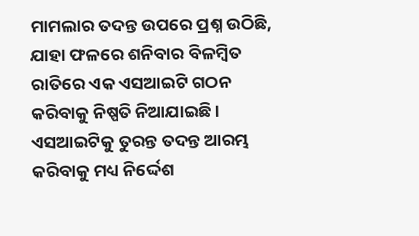ମାମଲାର ତଦନ୍ତ ଉପରେ ପ୍ରଶ୍ନ ଉଠିଛି, ଯାହା ଫଳରେ ଶନିବାର ବିଳମ୍ବିତ ରାତିରେ ଏକ ଏସଆଇଟି ଗଠନ କରିବାକୁ ନିଷ୍ପତି ନିଆଯାଇଛି । ଏସଆଇଟିକୁ ତୁରନ୍ତ ତଦନ୍ତ ଆରମ୍ଭ କରିବାକୁ ମଧ୍ୟ ନିର୍ଦ୍ଦେଶ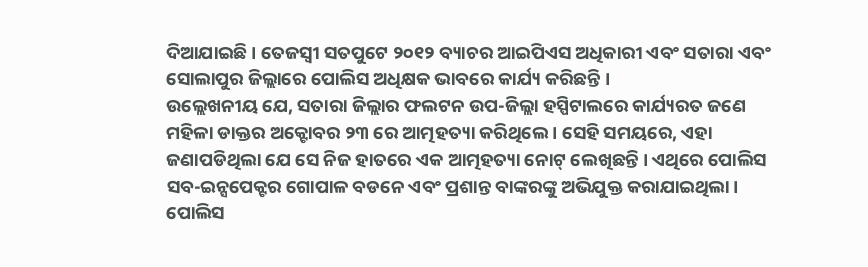ଦିଆଯାଇଛି । ତେଜସ୍ୱୀ ସତପୁଟେ ୨୦୧୨ ବ୍ୟାଚର ଆଇପିଏସ ଅଧିକାରୀ ଏବଂ ସତାରା ଏବଂ ସୋଲାପୁର ଜିଲ୍ଲାରେ ପୋଲିସ ଅଧିକ୍ଷକ ଭାବରେ କାର୍ଯ୍ୟ କରିଛନ୍ତି ।
ଉଲ୍ଲେଖନୀୟ ଯେ, ସତାରା ଜିଲ୍ଲାର ଫଲଟନ ଉପ-ଜିଲ୍ଲା ହସ୍ପିଟାଲରେ କାର୍ଯ୍ୟରତ ଜଣେ ମହିଳା ଡାକ୍ତର ଅକ୍ଟୋବର ୨୩ ରେ ଆତ୍ମହତ୍ୟା କରିଥିଲେ । ସେହି ସମୟରେ, ଏହା ଜଣାପଡିଥିଲା ଯେ ସେ ନିଜ ହାତରେ ଏକ ଆତ୍ମହତ୍ୟା ନୋଟ୍ ଲେଖିଛନ୍ତି । ଏଥିରେ ପୋଲିସ ସବ-ଇନ୍ସପେକ୍ଟର ଗୋପାଳ ବଡନେ ଏବଂ ପ୍ରଶାନ୍ତ ବାଙ୍କରଙ୍କୁ ଅଭିଯୁକ୍ତ କରାଯାଇଥିଲା । ପୋଲିସ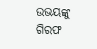ଉଭୟଙ୍କୁ ଗିରଫ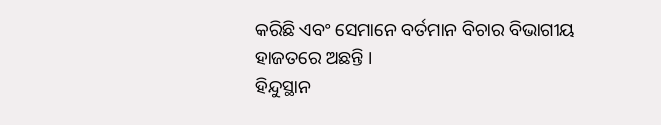କରିଛି ଏବଂ ସେମାନେ ବର୍ତମାନ ବିଚାର ବିଭାଗୀୟ ହାଜତରେ ଅଛନ୍ତି ।
ହିନ୍ଦୁସ୍ଥାନ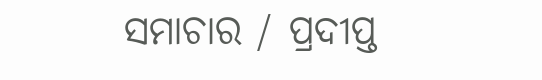ସମାଚାର / ପ୍ରଦୀପ୍ତ